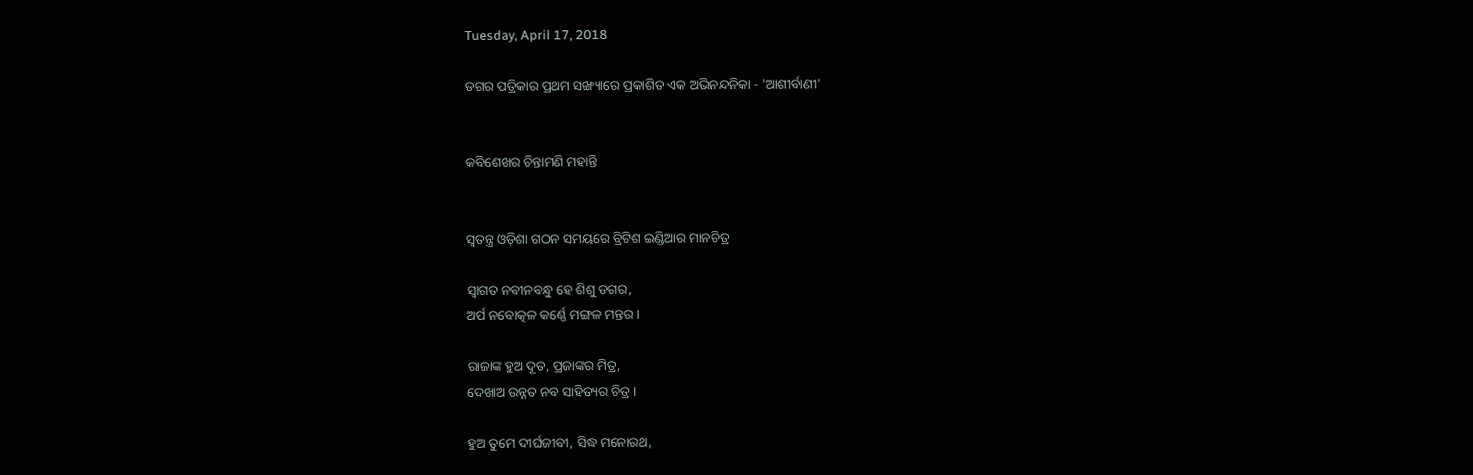Tuesday, April 17, 2018

ଡଗର ପତ୍ରିକାର ପ୍ରଥମ ସଙ୍ଖ୍ୟାରେ ପ୍ରକାଶିତ ଏକ ଅଭିନନ୍ଦନିକା - 'ଆଶୀର୍ବାଣୀ'


କବିଶେଖର ଚିନ୍ତାମଣି ମହାନ୍ତି


ସ୍ୱତନ୍ତ୍ର ଓଡ଼ିଶା ଗଠନ ସମୟରେ ବ୍ରିଟିଶ ଇଣ୍ଡିଆର ମାନଚିତ୍ର

ସ୍ୱାଗତ ନବୀନବନ୍ଧୁ ହେ ଶିଶୁ ଡଗର,
ଅର୍ପ ନବୋତ୍କଳ କର୍ଣ୍ଣେ ମଙ୍ଗଳ ମନ୍ତର ।

ରାଜାଙ୍କ ହୁଅ ଦୂତ, ପ୍ରଜାଙ୍କର ମିତ୍ର,
ଦେଖାଅ ଉନ୍ନତ ନବ ସାହିତ୍ୟର ଚିତ୍ର ।

ହୁଅ ତୁମେ ଦୀର୍ଘଜୀବୀ, ସିଦ୍ଧ ମନୋରଥ,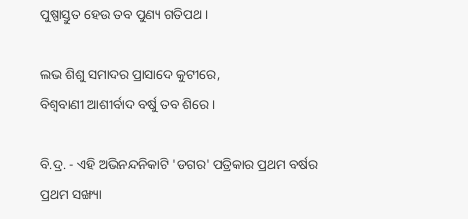ପୁଷ୍ପାସ୍ତୁତ ହେଉ ତବ ପୁଣ୍ୟ ଗତିପଥ ।

ଲଭ ଶିଶୁ ସମାଦର ପ୍ରାସାଦେ କୁଟୀରେ,
ବିଶ୍ୱବାଣୀ ଆଶୀର୍ବାଦ ବର୍ଷୁ ତବ ଶିରେ ।

ବି.ଦ୍ର. - ଏହି ଅଭିନନ୍ଦନିକାଟି 'ଡଗର' ପତ୍ରିକାର ପ୍ରଥମ ବର୍ଷର ପ୍ରଥମ ସଙ୍ଖ୍ୟା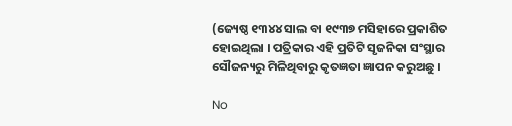(ଜ୍ୟେଷ୍ଠ ୧୩୪୪ ସାଲ ବା ୧୯୩୭ ମସିହାରେ ପ୍ରକାଶିତ ହୋଇଥିଲା । ପତ୍ରିକାର ଏହି ପ୍ରତିଟି ସୃଜନିକା ସଂସ୍ଥାର ସୌଜନ୍ୟରୁ ମିଳିଥିବାରୁ କୃତଜ୍ଞତା ଜ୍ଞାପନ କରୁଅଛୁ ।

No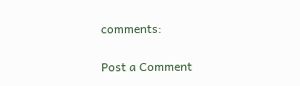comments:

Post a Comment